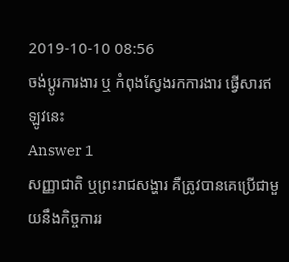2019-10-10 08:56
ចង់ប្តូរការងារ ឬ កំពុងស្វែងរកការងារ ផ្វើសារឥឡូវនេះ
Answer 1
សញ្ញាជាតិ ឬព្រះរាជសង្ហារ គឺត្រូវបានគេប្រើជាមួយនឹងកិច្ចការរ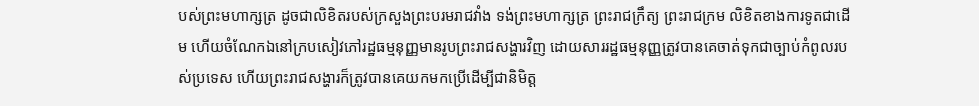បស់ព្រះមហាក្សត្រ ដូចជាលិខិតរបស់ក្រសួងព្រះបរមរាជវាំង ទង់ព្រះមហាក្សត្រ ព្រះរាជក្រឹត្យ ព្រះរាជក្រម លិខិតខាងការទូតជាដើម ហើយចំណែកឯនៅក្របសៀវភៅរដ្ឋធម្មនុញ្ញមានរូបព្រះរាជសង្ហារវិញ ដោយសាររដ្ឋធម្មនុញ្ញត្រូវបានគេចាត់ទុកជាច្បាប់កំពូលរបស់ប្រទេស ហើយព្រះរាជសង្ហារក៏ត្រូវបានគេយកមកប្រើដើម្បីជានិមិត្ត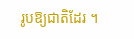រូបឱ្យជាតិដែរ ។